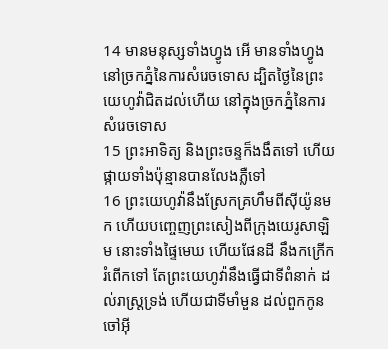14 មានមនុស្សទាំងហ្វូង អើ មានទាំងហ្វូងនៅច្រកភ្នំនៃការសំរេចទោស ដ្បិតថ្ងៃនៃព្រះយេហូវ៉ាជិតដល់ហើយ នៅក្នុងច្រកភ្នំនៃការសំរេចទោស
15 ព្រះអាទិត្យ និងព្រះចន្ទក៏ងងឹតទៅ ហើយផ្កាយទាំងប៉ុន្មានបានលែងភ្លឺទៅ
16 ព្រះយេហូវ៉ានឹងស្រែកគ្រហឹមពីស៊ីយ៉ូនមក ហើយបញ្ចេញព្រះសៀងពីក្រុងយេរូសាឡិម នោះទាំងផ្ទៃមេឃ ហើយផែនដី នឹងកក្រើករំពើកទៅ តែព្រះយេហូវ៉ានឹងធ្វើជាទីពំនាក់ ដល់រាស្ត្រទ្រង់ ហើយជាទីមាំមួន ដល់ពួកកូនចៅអ៊ី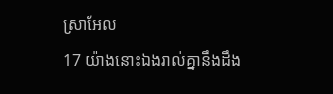ស្រាអែល
17 យ៉ាងនោះឯងរាល់គ្នានឹងដឹង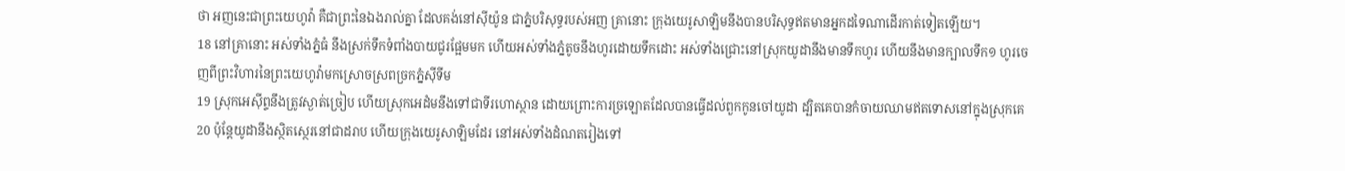ថា អញនេះជាព្រះយេហូវ៉ា គឺជាព្រះនៃឯងរាល់គ្នា ដែលគង់នៅស៊ីយ៉ូន ជាភ្នំបរិសុទ្ធរបស់អញ គ្រានោះ ក្រុងយេរូសាឡិមនឹងបានបរិសុទ្ធឥតមានអ្នកដទៃណាដើរកាត់ទៀតឡើយ។
18 នៅគ្រានោះ អស់ទាំងភ្នំធំ នឹងស្រក់ទឹកទំពាំងបាយជូរផ្អែមមក ហើយអស់ទាំងភ្នំតូចនឹងហូរដោយទឹកដោះ អស់ទាំងជ្រោះនៅស្រុកយូដានឹងមានទឹកហូរ ហើយនឹងមានក្បាលទឹក១ ហូរចេញពីព្រះវិហារនៃព្រះយេហូវ៉ាមកស្រោចស្រពច្រកភ្នំស៊ីទីម
19 ស្រុកអេស៊ីព្ទនឹងត្រូវស្ងាត់ច្រៀប ហើយស្រុកអេដំមនឹងទៅជាទីរហោស្ថាន ដោយព្រោះការច្រឡោតដែលបានធ្វើដល់ពួកកូនចៅយូដា ដ្បិតគេបានកំចាយឈាមឥតទោសនៅក្នុងស្រុកគេ
20 ប៉ុន្តែយូដានឹងស្ថិតស្ថេរនៅជាដរាប ហើយក្រុងយេរូសាឡិមដែរ នៅអស់ទាំងដំណតរៀងទៅ